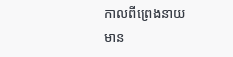កាលពីព្រេងនាយ មាន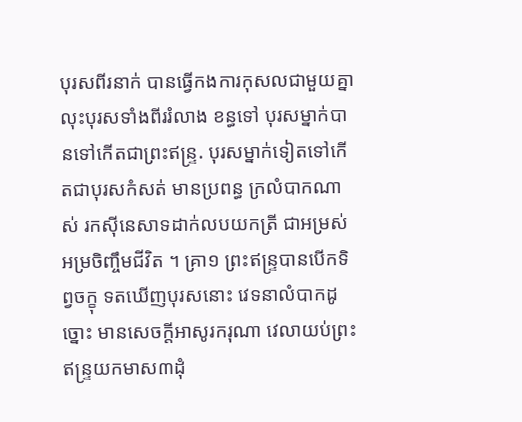បុរសពីរនាក់ បានធ្វើកងការកុសលជាមួយគ្នា លុះបុរសទាំងពីររំលាង ខន្ធទៅ បុរសម្នាក់បានទៅកើតជាព្រះឥន្រ្ទ. បុរសម្នាក់ទៀតទៅកើតជាបុរសកំសត់ មានប្រពន្ធ ក្រលំបាកណាស់ រកស៊ីនេសាទដាក់លបយកត្រី ជាអម្រស់អម្រចិញ្ចឹមជីវិត ។ គ្រា១ ព្រះឥន្រ្ទបានបើកទិព្វចក្ខុ ទតឃើញបុរសនោះ វេទនាលំបាកដូច្នោះ មានសេចក្តីអាសូរករុណា វេលាយប់ព្រះឥន្រ្ទយកមាស៣ដុំ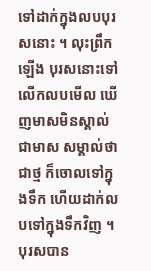ទៅដាក់ក្នុងលបបុរសនោះ ។ លុះព្រឹកឡើង បុរសនោះទៅលើកលបមើល ឃើញមាសមិនស្គាល់ជាមាស សម្គាល់ថាជាថ្ម ក៏ចោលទៅក្នុងទឹក ហើយដាក់លបទៅក្នុងទឹកវិញ ។ បុរសបាន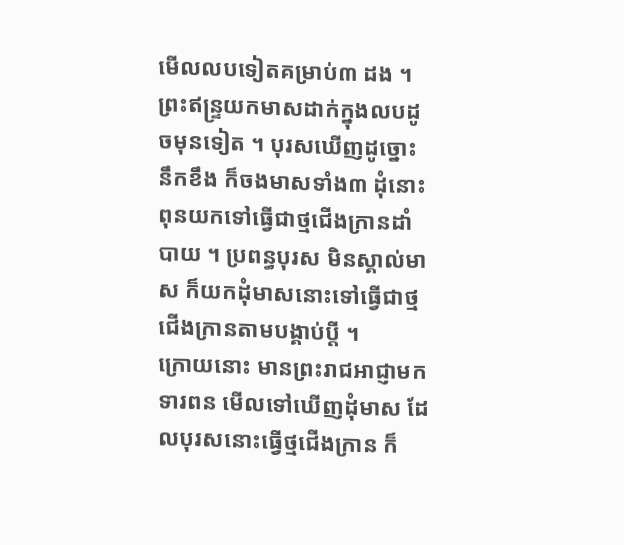មើលលបទៀតគម្រាប់៣ ដង ។ ព្រះឥន្រ្ទយកមាសដាក់ក្នុងលបដូចមុនទៀត ។ បុរសឃើញដូច្នោះ នឹកខឹង ក៏ចងមាសទាំង៣ ដុំនោះពុនយកទៅធ្វើជាថ្មជើងក្រានដាំបាយ ។ ប្រពន្ធបុរស មិនស្គាល់មាស ក៏យកដុំមាសនោះទៅធ្វើជាថ្មជើងក្រានតាមបង្គាប់ប្តី ។
ក្រោយនោះ មានព្រះរាជអាជ្ញាមកទារពន មើលទៅឃើញដុំមាស ដែលបុរសនោះធ្វើថ្មជើងក្រាន ក៏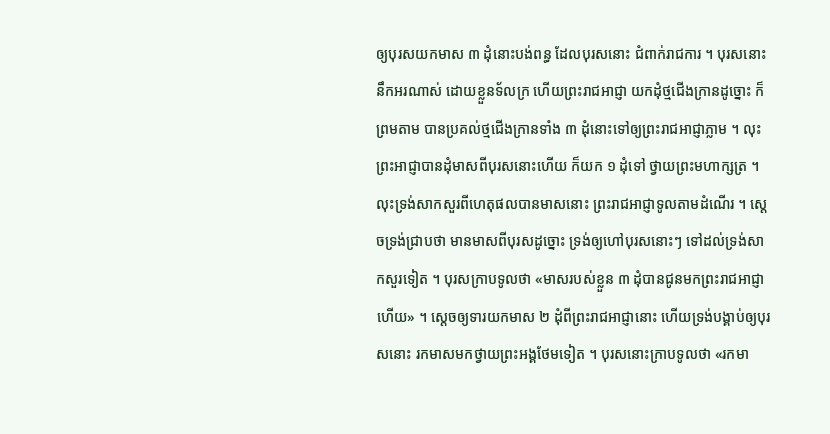ឲ្យបុរសយកមាស ៣ ដុំនោះបង់ពន្ធ ដែលបុរសនោះ ជំពាក់រាជការ ។ បុរសនោះ នឹកអរណាស់ ដោយខ្លួនទ័លក្រ ហើយព្រះរាជអាជ្ញា យកដុំថ្មជើងក្រានដូច្នោះ ក៏ព្រមតាម បានប្រគល់ថ្មជើងក្រានទាំង ៣ ដុំនោះទៅឲ្យព្រះរាជអាជ្ញាភ្លាម ។ លុះព្រះអាជ្ញាបានដុំមាសពីបុរសនោះហើយ ក៏យក ១ ដុំទៅ ថ្វាយព្រះមហាក្សត្រ ។ លុះទ្រង់សាកសួរពីហេតុផលបានមាសនោះ ព្រះរាជអាជ្ញាទូលតាមដំណើរ ។ ស្តេចទ្រង់ជ្រាបថា មានមាសពីបុរសដូច្នោះ ទ្រង់ឲ្យហៅបុរសនោះៗ ទៅដល់ទ្រង់សាកសួរទៀត ។ បុរសក្រាបទូលថា «មាសរបស់ខ្លួន ៣ ដុំបានជូនមកព្រះរាជអាជ្ញាហើយ» ។ ស្តេចឲ្យទារយកមាស ២ ដុំពីព្រះរាជអាជ្ញានោះ ហើយទ្រង់បង្គាប់ឲ្យបុរសនោះ រកមាសមកថ្វាយព្រះអង្គថែមទៀត ។ បុរសនោះក្រាបទូលថា «រកមា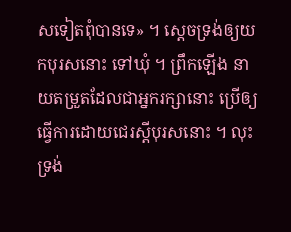សទៀតពុំបានទេ» ។ ស្តេចទ្រង់ឲ្យយកបុរសនោះ ទៅឃុំ ។ ព្រឹកឡើង នាយតម្រួតដែលជាអ្នករក្សានោះ ប្រើឲ្យធ្វើការដោយជេរស្តីបុរសនោះ ។ លុះទ្រង់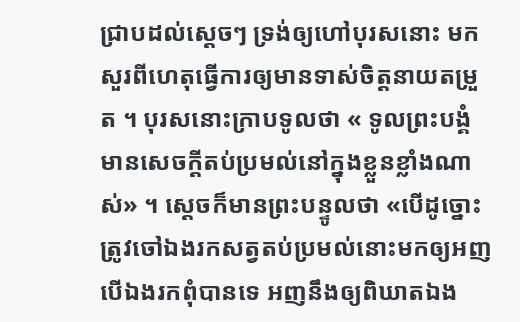ជ្រាបដល់ស្តេចៗ ទ្រង់ឲ្យហៅបុរសនោះ មកសួរពីហេតុធ្វើការឲ្យមានទាស់ចិត្តនាយតម្រួត ។ បុរសនោះក្រាបទូលថា « ទូលព្រះបង្គំមានសេចក្តីតប់ប្រមល់នៅក្នុងខ្លួនខ្លាំងណាស់» ។ ស្តេចក៏មានព្រះបន្ទូលថា «បើដូច្នោះ ត្រូវចៅឯងរកសត្វតប់ប្រមល់នោះមកឲ្យអញ បើឯងរកពុំបានទេ អញនឹងឲ្យពិឃាតឯង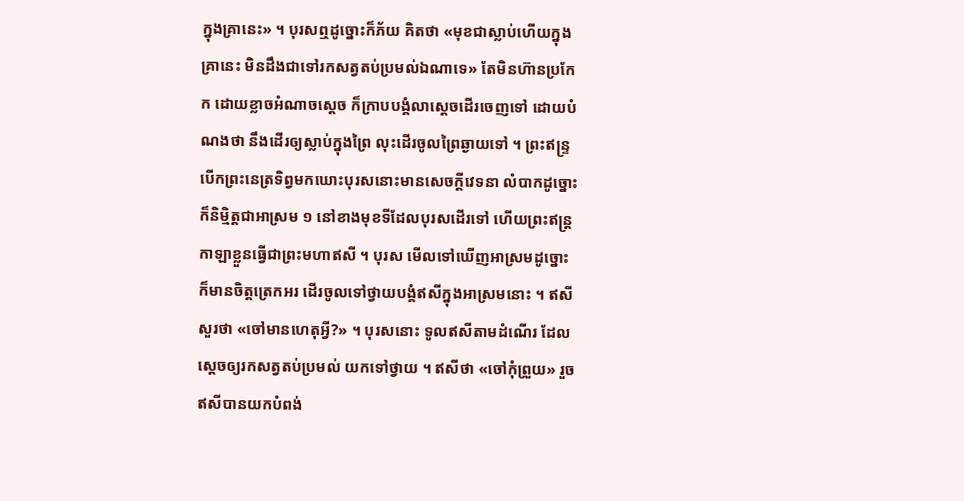ក្នុងគ្រានេះ» ។ បុរសឮដូច្នោះក៏ភ័យ គិតថា «មុខជាស្លាប់ហើយក្នុងគ្រានេះ មិនដឹងជាទៅរកសត្វតប់ប្រមល់ឯណាទេ» តែមិនហ៊ានប្រកែក ដោយខ្លាចអំណាចស្តេច ក៏ក្រាបបង្គំលាស្តេចដើរចេញទៅ ដោយបំណងថា នឹងដើរឲ្យស្លាប់ក្នុងព្រៃ លុះដើរចូលព្រៃឆ្ងាយទៅ ។ ព្រះឥន្រ្ទ បើកព្រះនេត្រទិព្វមកឃោះបុរសនោះមានសេចក្តីវេទនា លំបាកដូច្នោះ ក៏និម្មិត្តជាអាស្រម ១ នៅខាងមុខទីដែលបុរសដើរទៅ ហើយព្រះឥន្រ្តកាឡាខ្លួនធ្វើជាព្រះមហាឥសី ។ បុរស មើលទៅឃើញអាស្រមដូច្នោះ ក៏មានចិត្តត្រេកអរ ដើរចូលទៅថ្វាយបង្គំឥសីក្នុងអាស្រមនោះ ។ ឥសីសួរថា «ចៅមានហេតុអ្វី?» ។ បុរសនោះ ទូលឥសីតាមដំណើរ ដែលស្តេចឲ្យរកសត្វតប់ប្រមល់ យកទៅថ្វាយ ។ ឥសីថា «ចៅកុំព្រួយ» រួចឥសីបានយកបំពង់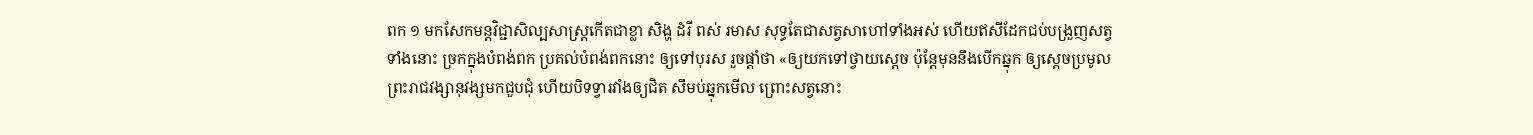ពក ១ មកសែកមន្តវិជ្ជាសិល្បសាស្រ្តកើតជាខ្លា សិង្ហ ដំរី ពស់ រមាស សុទ្ធតែជាសត្វសាហៅទាំងអស់ ហើយឥសីដែកជប់បង្រួញសត្វទាំងនោះ ច្រកក្នុងបំពង់ពក ប្រគល់បំពង់ពកនោះ ឲ្យទៅបុរស រួចផ្តាំថា «ឲ្យយកទៅថ្វាយស្តេច ប៉ុន្តែមុននឹងបើកឆ្នុក ឲ្យស្តេចប្រមូលព្រះរាជវង្សានុវង្សមកជួបជុំ ហើយបិទទ្វារវាំងឲ្យជិត សឹមប់ឆ្នុកមើល ព្រោះសត្វនោះ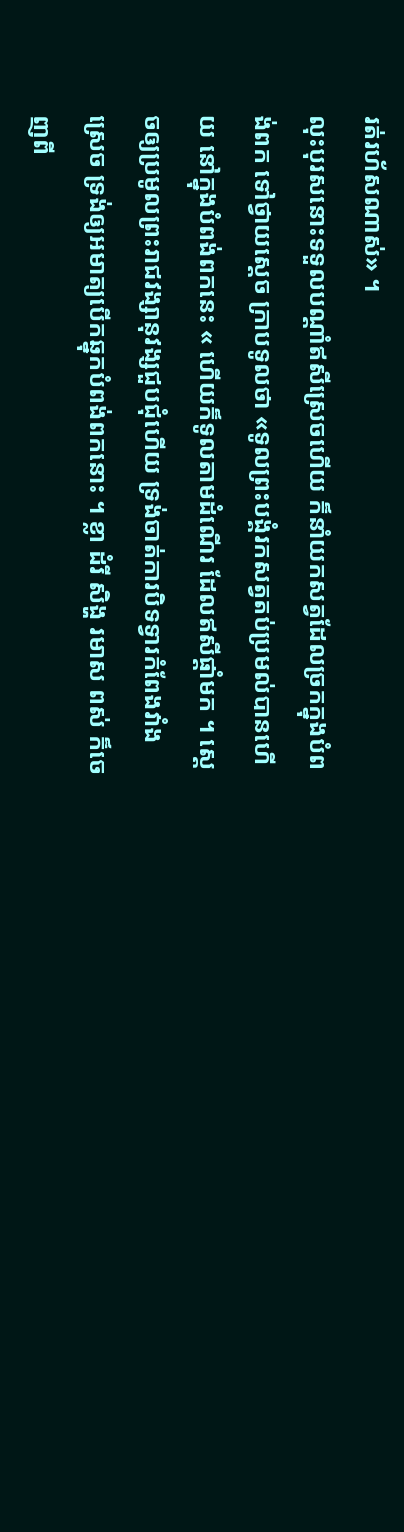រត់រហ័សណាស់» ។
លុះបុរសនោះទទួលបណ្តាំឥសីស្រេចហើយ ក៏នាំយកសត្វដែលច្រកក្នុងបំពង់ពក ទៅថ្វាយស្តេច ក្រាបទូលថា «ទូលព្រះបង្គំរកសត្វតប់ប្រមល់បានហើយ នៅក្នុងបំពង់ពកនេះ « ហើយក៏ទូលតាមដំណើរ ដែលឥសីផ្តាំមក ។ ស្តេចឲ្យប្រមូលព្រះរាជវង្សានុវង្សជួបជុំហើយ ទ្រង់ចាត់ការបិទទ្វារកំពែងវាំងស្រេច ទ្រង់ឲ្យអមាត្យបើកឆ្នុកបំពង់ពកនោះ ។ ខ្លា ដំរី សិង្ហ រមាស ពស់ ក៏ចេញពី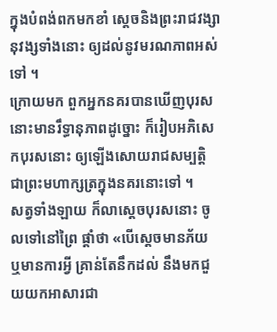ក្នុងបំពង់ពកមកខាំ ស្តេចនិងព្រះរាជវង្សានុវង្សទាំងនោះ ឲ្យដល់នូវមរណភាពអស់ទៅ ។
ក្រោយមក ពួកអ្នកនគរបានឃើញបុរសនោះមានរឹទ្ធានុភាពដូច្នោះ ក៏រៀបអភិសេកបុរសនោះ ឲ្យឡើងសោយរាជសម្បត្តិ ជាព្រះមហាក្សត្រក្នុងនគរនោះទៅ ។
សត្វទាំងឡាយ ក៏លាស្តេចបុរសនោះ ចូលទៅនៅព្រៃ ផ្តាំថា «បើស្តេចមានភ័យ ឬមានការអ្វី គ្រាន់តែនឹកដល់ នឹងមកជួយយកអាសារជា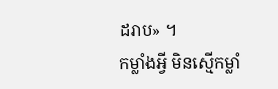ដរាប» ។
កម្លាំងអ្វី មិនស្មើកម្លាំ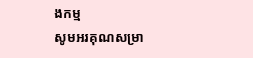ងកម្ម
សូមអរគុណសម្រា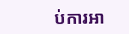ប់ការអា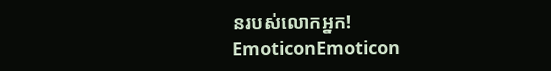នរបស់លោកអ្នក!
EmoticonEmoticon